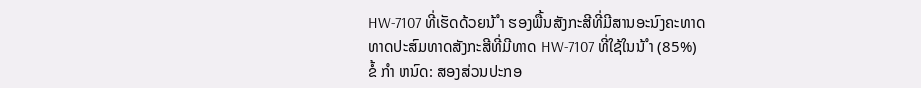HW-7107 ທີ່ເຮັດດ້ວຍນ້ ຳ ຮອງພື້ນສັງກະສີທີ່ມີສານອະນົງຄະທາດ
ທາດປະສົມທາດສັງກະສີທີ່ມີທາດ HW-7107 ທີ່ໃຊ້ໃນນ້ ຳ (85%)
ຂໍ້ ກຳ ຫນົດ: ສອງສ່ວນປະກອ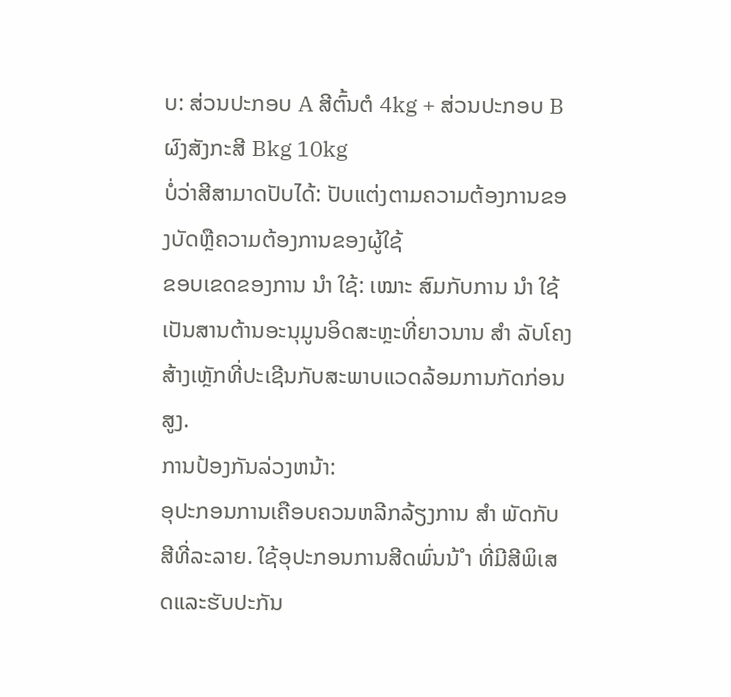ບ: ສ່ວນປະກອບ A ສີຕົ້ນຕໍ 4kg + ສ່ວນປະກອບ B ຜົງສັງກະສີ Bkg 10kg
ບໍ່ວ່າສີສາມາດປັບໄດ້: ປັບແຕ່ງຕາມຄວາມຕ້ອງການຂອງບັດຫຼືຄວາມຕ້ອງການຂອງຜູ້ໃຊ້
ຂອບເຂດຂອງການ ນຳ ໃຊ້: ເໝາະ ສົມກັບການ ນຳ ໃຊ້ເປັນສານຕ້ານອະນຸມູນອິດສະຫຼະທີ່ຍາວນານ ສຳ ລັບໂຄງສ້າງເຫຼັກທີ່ປະເຊີນກັບສະພາບແວດລ້ອມການກັດກ່ອນສູງ.
ການປ້ອງກັນລ່ວງຫນ້າ:
ອຸປະກອນການເຄືອບຄວນຫລີກລ້ຽງການ ສຳ ພັດກັບສີທີ່ລະລາຍ. ໃຊ້ອຸປະກອນການສີດພົ່ນນ້ ຳ ທີ່ມີສີພິເສດແລະຮັບປະກັນ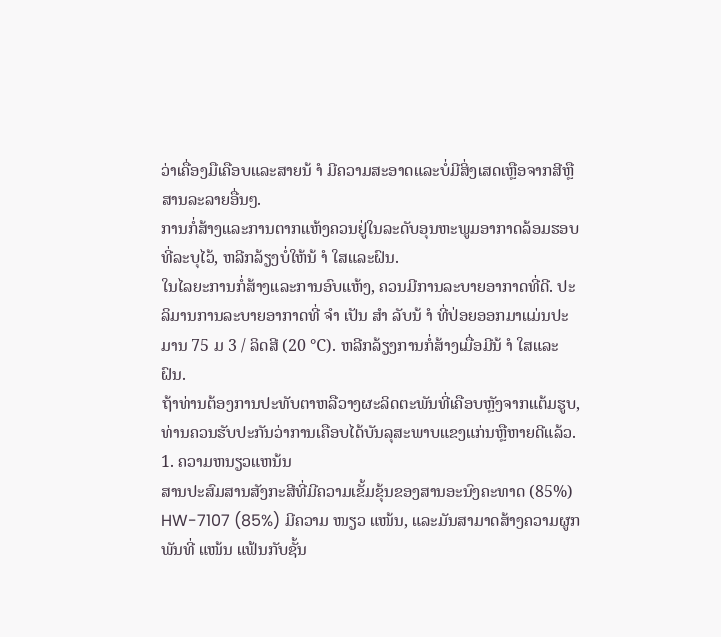ວ່າເຄື່ອງມືເຄືອບແລະສາຍນ້ ຳ ມີຄວາມສະອາດແລະບໍ່ມີສິ່ງເສດເຫຼືອຈາກສີຫຼືສານລະລາຍອື່ນໆ.
ການກໍ່ສ້າງແລະການຕາກແຫ້ງຄວນຢູ່ໃນລະດັບອຸນຫະພູມອາກາດລ້ອມຮອບທີ່ລະບຸໄວ້, ຫລີກລ້ຽງບໍ່ໃຫ້ນ້ ຳ ໃສແລະຝົນ.
ໃນໄລຍະການກໍ່ສ້າງແລະການອົບແຫ້ງ, ຄວນມີການລະບາຍອາກາດທີ່ດີ. ປະລິມານການລະບາຍອາກາດທີ່ ຈຳ ເປັນ ສຳ ລັບນ້ ຳ ທີ່ປ່ອຍອອກມາແມ່ນປະມານ 75 ມ 3 / ລິດສີ (20 ℃). ຫລີກລ້ຽງການກໍ່ສ້າງເມື່ອມີນ້ ຳ ໃສແລະຝົນ.
ຖ້າທ່ານຕ້ອງການປະທັບຕາຫລືວາງຜະລິດຕະພັນທີ່ເຄືອບຫຼັງຈາກແຕ້ມຮູບ, ທ່ານຄວນຮັບປະກັນວ່າການເຄືອບໄດ້ບັນລຸສະພາບແຂງແກ່ນຫຼືຫາຍດີແລ້ວ.
1. ຄວາມຫນຽວແຫນ້ນ
ສານປະສົມສານສັງກະສີທີ່ມີຄວາມເຂັ້ມຂຸ້ນຂອງສານອະນົງຄະທາດ (85%) HW-7107 (85%) ມີຄວາມ ໜຽວ ແໜ້ນ, ແລະມັນສາມາດສ້າງຄວາມຜູກພັນທີ່ ແໜ້ນ ແຟ້ນກັບຊັ້ນ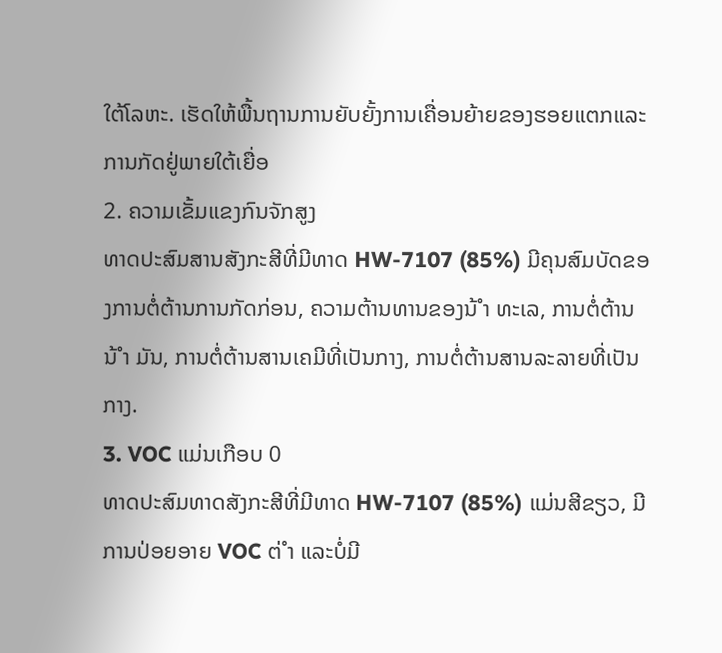ໃຕ້ໂລຫະ. ເຮັດໃຫ້ພື້ນຖານການຍັບຍັ້ງການເຄື່ອນຍ້າຍຂອງຮອຍແຕກແລະການກັດຢູ່ພາຍໃຕ້ເຍື່ອ
2. ຄວາມເຂັ້ມແຂງກົນຈັກສູງ
ທາດປະສົມສານສັງກະສີທີ່ມີທາດ HW-7107 (85%) ມີຄຸນສົມບັດຂອງການຕໍ່ຕ້ານການກັດກ່ອນ, ຄວາມຕ້ານທານຂອງນ້ ຳ ທະເລ, ການຕໍ່ຕ້ານນ້ ຳ ມັນ, ການຕໍ່ຕ້ານສານເຄມີທີ່ເປັນກາງ, ການຕໍ່ຕ້ານສານລະລາຍທີ່ເປັນກາງ.
3. VOC ແມ່ນເກືອບ 0
ທາດປະສົມທາດສັງກະສີທີ່ມີທາດ HW-7107 (85%) ແມ່ນສີຂຽວ, ມີການປ່ອຍອາຍ VOC ຕ່ ຳ ແລະບໍ່ມີ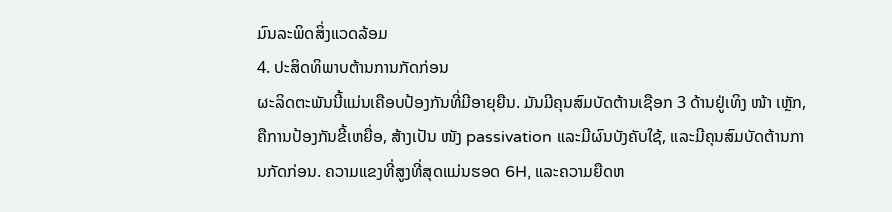ມົນລະພິດສິ່ງແວດລ້ອມ
4. ປະສິດທິພາບຕ້ານການກັດກ່ອນ
ຜະລິດຕະພັນນີ້ແມ່ນເຄືອບປ້ອງກັນທີ່ມີອາຍຸຍືນ. ມັນມີຄຸນສົມບັດຕ້ານເຊືອກ 3 ດ້ານຢູ່ເທິງ ໜ້າ ເຫຼັກ, ຄືການປ້ອງກັນຂີ້ເຫຍື່ອ, ສ້າງເປັນ ໜັງ passivation ແລະມີຜົນບັງຄັບໃຊ້, ແລະມີຄຸນສົມບັດຕ້ານການກັດກ່ອນ. ຄວາມແຂງທີ່ສູງທີ່ສຸດແມ່ນຮອດ 6H, ແລະຄວາມຍືດຫ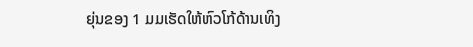ຍຸ່ນຂອງ 1 ມມເຮັດໃຫ້ຫົວໂກ້ດ້ານເທິງ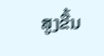ສູງຂື້ນ